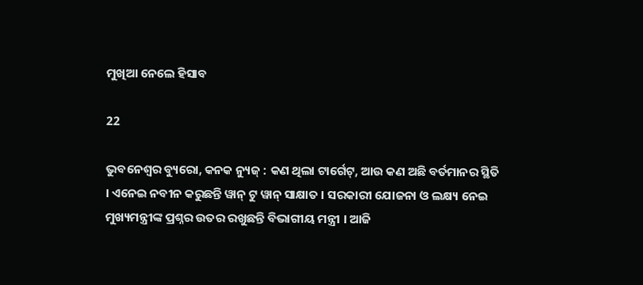ମୁଖିଆ ନେଲେ ହିସାବ

22

ଭୁବନେଶ୍ୱର ବ୍ୟୁରୋ, କନକ ନ୍ୟୁଜ୍ : କଣ ଥିଲା ଟାର୍ଗେଟ୍, ଆଉ କଣ ଅଛି ବର୍ତମାନର ସ୍ଥିତି । ଏନେଇ ନବୀନ କରୁଛନ୍ତି ୱାନ୍ ଟୁ ୱାନ୍ ସାକ୍ଷାତ । ସରକାରୀ ଯୋଜନା ଓ ଲକ୍ଷ୍ୟ ନେଇ ମୁଖ୍ୟମନ୍ତ୍ରୀଙ୍କ ପ୍ରଶ୍ନର ଉତର ରଖୁଛନ୍ତି ବିଭାଗୀୟ ମନ୍ତ୍ରୀ । ଆଜି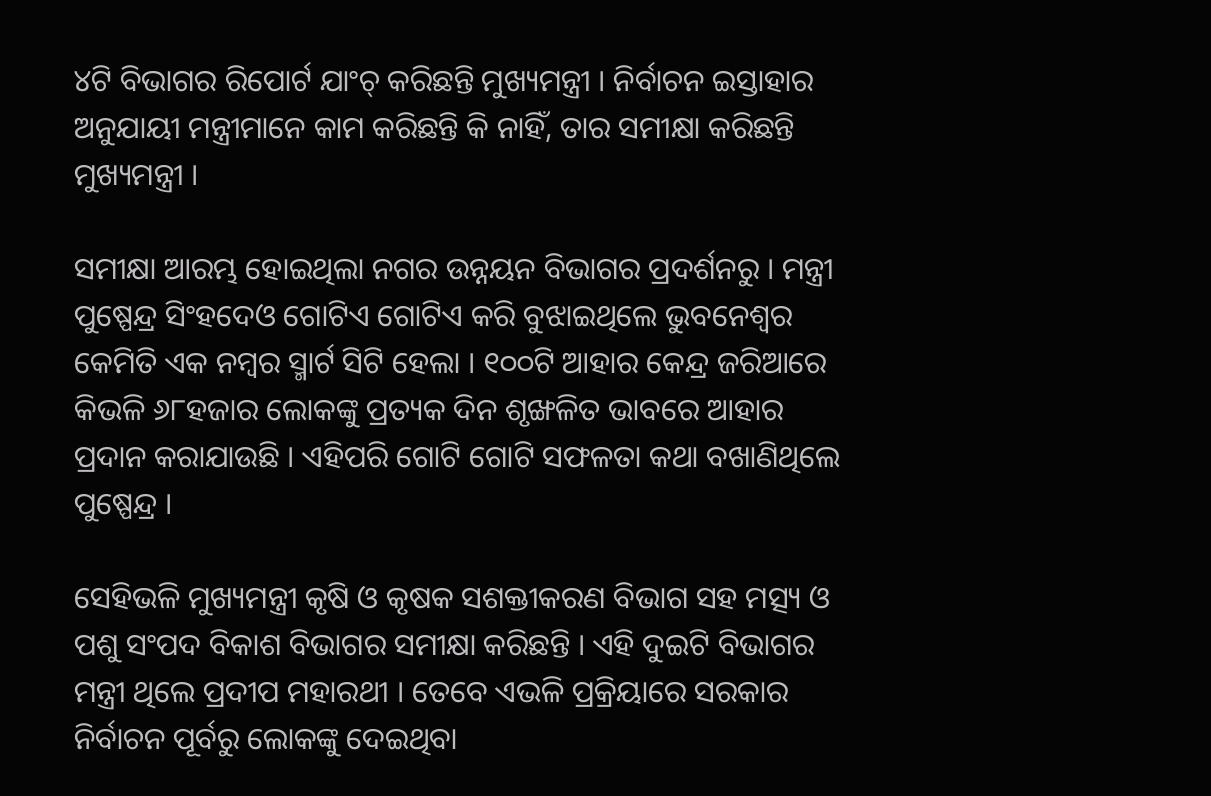୪ଟି ବିଭାଗର ରିପୋର୍ଟ ଯାଂଚ୍ କରିଛନ୍ତି ମୁଖ୍ୟମନ୍ତ୍ରୀ । ନିର୍ବାଚନ ଇସ୍ତାହାର ଅନୁଯାୟୀ ମନ୍ତ୍ରୀମାନେ କାମ କରିଛନ୍ତି କି ନାହିଁ, ତାର ସମୀକ୍ଷା କରିଛନ୍ତି ମୁଖ୍ୟମନ୍ତ୍ରୀ ।

ସମୀକ୍ଷା ଆରମ୍ଭ ହୋଇଥିଲା ନଗର ଉନ୍ନୟନ ବିଭାଗର ପ୍ରଦର୍ଶନରୁ । ମନ୍ତ୍ରୀ ପୁଷ୍ପେନ୍ଦ୍ର ସିଂହଦେଓ ଗୋଟିଏ ଗୋଟିଏ କରି ବୁଝାଇଥିଲେ ଭୁବନେଶ୍ୱର କେମିତି ଏକ ନମ୍ବର ସ୍ମାର୍ଟ ସିଟି ହେଲା । ୧୦୦ଟି ଆହାର କେନ୍ଦ୍ର ଜରିଆରେ କିଭଳି ୬୮ହଜାର ଲୋକଙ୍କୁ ପ୍ରତ୍ୟକ ଦିନ ଶୃଙ୍ଖଳିତ ଭାବରେ ଆହାର ପ୍ରଦାନ କରାଯାଉଛି । ଏହିପରି ଗୋଟି ଗୋଟି ସଫଳତା କଥା ବଖାଣିଥିଲେ ପୁଷ୍ପେନ୍ଦ୍ର ।

ସେହିଭଳି ମୁଖ୍ୟମନ୍ତ୍ରୀ କୃଷି ଓ କୃଷକ ସଶକ୍ତୀକରଣ ବିଭାଗ ସହ ମତ୍ସ୍ୟ ଓ ପଶୁ ସଂପଦ ବିକାଶ ବିଭାଗର ସମୀକ୍ଷା କରିଛନ୍ତି । ଏହି ଦୁଇଟି ବିଭାଗର ମନ୍ତ୍ରୀ ଥିଲେ ପ୍ରଦୀପ ମହାରଥୀ । ତେବେ ଏଭଳି ପ୍ରକ୍ରିୟାରେ ସରକାର ନିର୍ବାଚନ ପୂର୍ବରୁ ଲୋକଙ୍କୁ ଦେଇଥିବା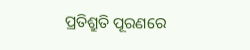ପ୍ରତିଶ୍ରୁତି ପୂରଣରେ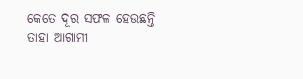କେତେ ଦୂର ସଫଳ ହେଉଛନ୍ତି ତାହା ଆଗାମୀ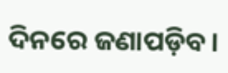ଦିନରେ ଜଣାପଡ଼ିବ ।